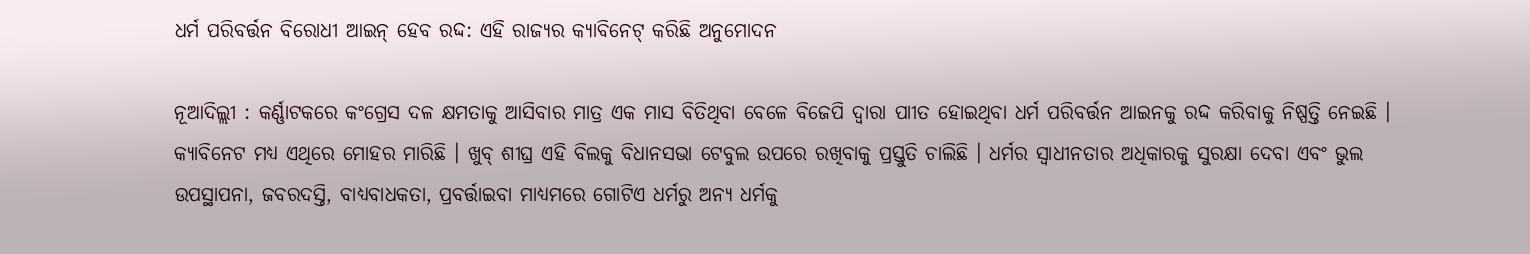ଧର୍ମ ପରିବର୍ତ୍ତନ ବିରୋଧୀ ଆଇନ୍ ହେବ ରଦ୍ଦ: ଏହି ରାଜ୍ୟର କ୍ୟାବିନେଟ୍ କରିଛି ଅନୁମୋଦନ

ନୂଆଦିଲ୍ଲୀ : କର୍ଣ୍ଣାଟକରେ କଂଗ୍ରେସ ଦଳ କ୍ଷମତାକୁ ଆସିବାର ମାତ୍ର ଏକ ମାସ ବିତିଥିବା ବେଳେ ବିଜେପି ଦ୍ୱାରା ପାୀତ ହୋଇଥିବା ଧର୍ମ ପରିବର୍ତ୍ତନ ଆଇନକୁ ରଦ୍ଦ କରିବାକୁ ନିଷ୍ପତ୍ତି ନେଇଛି । କ୍ୟାବିନେଟ ମଧ୍ୟ ଏଥିରେ ମୋହର ମାରିଛି । ଖୁବ୍ ଶୀଘ୍ର ଏହି ବିଲକୁ ବିଧାନସଭା ଟେବୁଲ ଉପରେ ରଖିବାକୁ ପ୍ରସ୍ତୁତି ଚାଲିଛି । ଧର୍ମର ସ୍ୱାଧୀନତାର ଅଧିକାରକୁ ସୁରକ୍ଷା ଦେବା ଏବଂ ଭୁଲ ଉପସ୍ଥାପନା, ଜବରଦସ୍ତି, ବାଧ୍ୟବାଧକତା, ପ୍ରବର୍ତ୍ତାଇବା ମାଧ୍ୟମରେ ଗୋଟିଏ ଧର୍ମରୁ ଅନ୍ୟ ଧର୍ମକୁ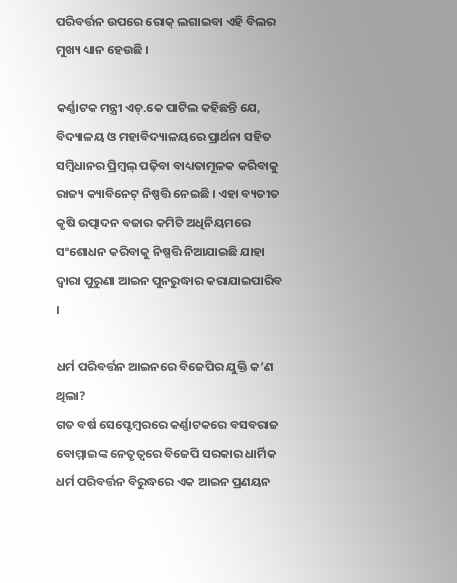ପରିବର୍ତ୍ତନ ଉପରେ ରୋକ୍ ଲଗାଇବା ଏହି ବିଲର ମୁଖ୍ୟ ଧ୍ୟାନ ହେଉଛି ।

କର୍ଣ୍ଣାଟକ ମନ୍ତ୍ରୀ ଏଚ୍.କେ ପାଟିଲ କହିଛନ୍ତି ଯେ, ବିଦ୍ୟାଳୟ ଓ ମହାବିଦ୍ୟାଳୟରେ ପ୍ରାର୍ଥନା ସହିତ ସମ୍ବିଧାନର ପ୍ରିମ୍ବଲ୍ ପଢ଼ିବା ବାଧ୍ୟତାମୂଳକ କରିବାକୁ ରାଜ୍ୟ କ୍ୟାବିନେଟ୍ ନିଷ୍ପତ୍ତି ନେଇଛି । ଏହା ବ୍ୟତୀତ କୃଷି ଉତ୍ପାଦନ ବଜାର କମିଟି ଅଧିନିୟମରେ ସଂଶୋଧନ କରିବାକୁ ନିଷ୍ପତ୍ତି ନିଆଯାଇଛି ଯାହା ଦ୍ୱାରା ପୁରୁଣା ଆଇନ ପୁନରୁଦ୍ଧାର କରାଯାଇପାରିବ ।

ଧର୍ମ ପରିବର୍ତ୍ତନ ଆଇନରେ ବିଜେପିର ଯୁକ୍ତି କ’ଣ ଥିଲା?
ଗତ ବର୍ଷ ସେପ୍ଟେମ୍ବରରେ କର୍ଣ୍ଣାଟକରେ ବସବରାଜ ବୋମ୍ମାଇଙ୍କ ନେତୃତ୍ୱରେ ବିଜେପି ସରକାର ଧାର୍ମିକ ଧର୍ମ ପରିବର୍ତ୍ତନ ବିରୁଦ୍ଧରେ ଏକ ଆଇନ ପ୍ରଣୟନ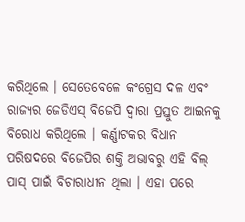କରିଥିଲେ । ସେତେବେଳେ କଂଗ୍ରେସ ଦଳ ଏବଂ ରାଜ୍ୟର ଜେଡିଏସ୍ ବିଜେପି ଦ୍ୱାରା ପ୍ରସ୍ତୁତ ଆଇନକୁ ବିରୋଧ କରିଥିଲେ । କର୍ଣ୍ଣାଟକର ବିଧାନ ପରିଷଦରେ ବିଜେପିର ଶକ୍ତି ଅଭାବରୁ ଏହି ବିଲ୍ ପାସ୍ ପାଇଁ ବିଚାରାଧୀନ ଥିଲା । ଏହା ପରେ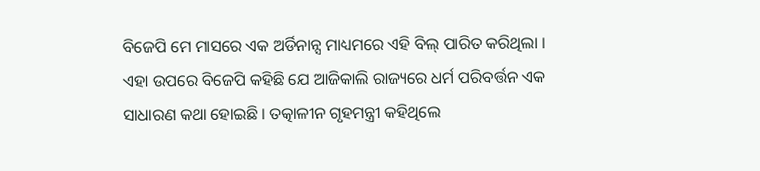ବିଜେପି ମେ ମାସରେ ଏକ ଅର୍ଡିନାନ୍ସ ମାଧ୍ୟମରେ ଏହି ବିଲ୍ ପାରିତ କରିଥିଲା । ଏହା ଉପରେ ବିଜେପି କହିଛି ଯେ ଆଜିକାଲି ରାଜ୍ୟରେ ଧର୍ମ ପରିବର୍ତ୍ତନ ଏକ ସାଧାରଣ କଥା ହୋଇଛି । ତତ୍କାଳୀନ ଗୃହମନ୍ତ୍ରୀ କହିଥିଲେ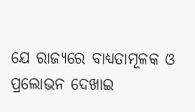ଯେ ରାଜ୍ୟରେ ବାଧ୍ୟତାମୂଳକ ଓ ପ୍ରଲୋଭନ ଦେଖାଇ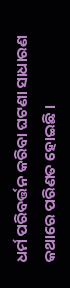ଧର୍ମ ପରିବର୍ତ୍ତନ କରିବା ଘଟଣା ସାଧାରଣ କଥାରେ ପରିଣତ ହୋଇଛି ।